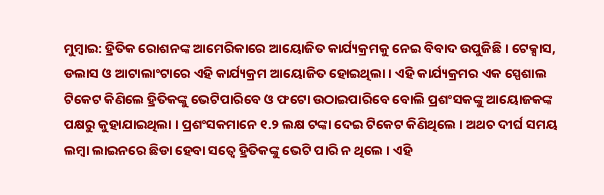ମୁମ୍ବାଇ: ହ୍ରିତିକ ରୋଶନଙ୍କ ଆମେରିକାରେ ଆୟୋଜିତ କାର୍ଯ୍ୟକ୍ରମକୁ ନେଇ ବିବାଦ ଉପୁଜିଛି । ଟେକ୍ସାସ, ଡଲାସ ଓ ଆଟାଲାଂଟାରେ ଏହି କାର୍ଯ୍ୟକ୍ରମ ଆୟୋଜିତ ହୋଇଥିଲା । ଏହି କାର୍ଯ୍ୟକ୍ରମର ଏକ ସ୍ପେଶାଲ ଟିକେଟ କିଣିଲେ ହ୍ରିତିକଙ୍କୁ ଭେଟିପାରିବେ ଓ ଫଟୋ ଉଠାଇପାରିବେ ବୋଲି ପ୍ରଶଂସକଙ୍କୁ ଆୟୋଜକଙ୍କ ପକ୍ଷରୁ କୁହାଯାଇଥିଲା । ପ୍ରଶଂସକମାନେ ୧.୨ ଲକ୍ଷ ଟଙ୍କା ଦେଇ ଟିକେଟ କିଣିଥିଲେ । ଅଥଚ ଦୀର୍ଘ ସମୟ ଲମ୍ବା ଲାଇନରେ ଛିଡା ହେବା ସତ୍ୱେ ହ୍ରିତିକଙ୍କୁ ଭେଟି ପାରି ନ ଥିଲେ । ଏହି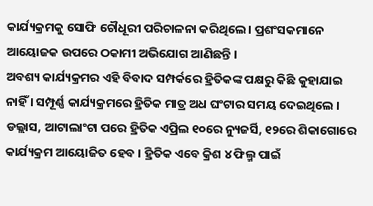କାର୍ଯ୍ୟକ୍ରମକୁ ସୋଫି ଚୌଧୂରୀ ପରିଚାଳନା କରିଥିଲେ । ପ୍ରଶଂସକମାନେ ଆୟୋଜକ ଉପରେ ଠକାମୀ ଅଭିଯୋଗ ଆଣିଛନ୍ତି ।
ଅବଶ୍ୟ କାର୍ଯ୍ୟକ୍ରମର ଏହି ବିବାଦ ସମ୍ପର୍କରେ ହ୍ରିତିକଙ୍କ ପକ୍ଷରୁ କିଛି କୁହାଯାଇ ନାହିଁ । ସମ୍ପୂର୍ଣ୍ଣ କାର୍ଯ୍ୟକ୍ରମରେ ହ୍ରିତିକ ମାତ୍ର ଅଧ ଘଂଟାର ସମୟ ଦେଇଥିଲେ । ଡଲ୍ଲାସ, ଆଟାଲାଂଟା ପରେ ହ୍ରିତିକ ଏପ୍ରିଲ ୧୦ରେ ନ୍ୟୁଜର୍ସି, ୧୨ରେ ଶିକାଗୋରେ କାର୍ଯ୍ୟକ୍ରମ ଆୟୋଜିତ ହେବ । ହ୍ରିତିକ ଏବେ କ୍ରିଶ ୪ ଫିଲ୍ମ ପାଇଁ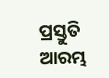ପ୍ରସ୍ତୁତି ଆରମ୍ଭ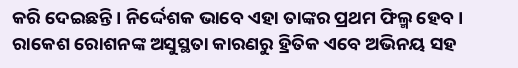କରି ଦେଇଛନ୍ତି । ନିର୍ଦ୍ଦେଶକ ଭାବେ ଏହା ତାଙ୍କର ପ୍ରଥମ ଫିଲ୍ମ ହେବ । ରାକେଶ ରୋଶନଙ୍କ ଅସୁସ୍ଥତା କାରଣରୁ ହ୍ରିତିକ ଏବେ ଅଭିନୟ ସହ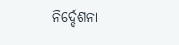ନିର୍ଦ୍ଦେଶନା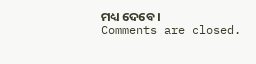ମଧ୍ୟ ଦେବେ ।
Comments are closed.